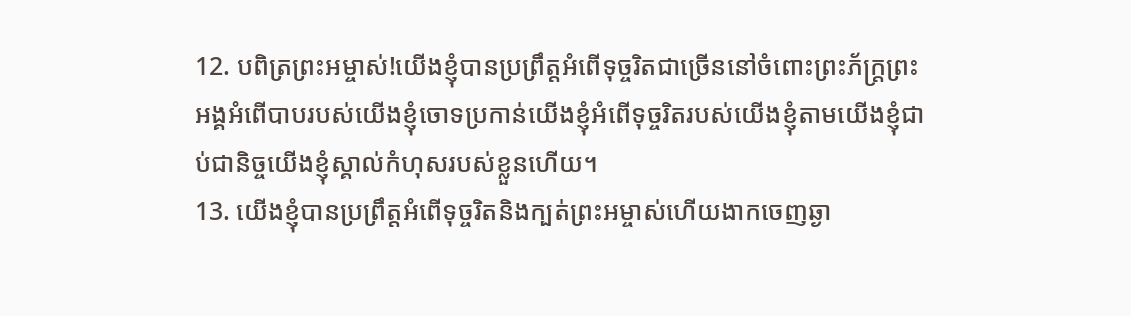12. បពិត្រព្រះអម្ចាស់!យើងខ្ញុំបានប្រព្រឹត្តអំពើទុច្ចរិតជាច្រើននៅចំពោះព្រះភ័ក្ត្រព្រះអង្គអំពើបាបរបស់យើងខ្ញុំចោទប្រកាន់យើងខ្ញុំអំពើទុច្ចរិតរបស់យើងខ្ញុំតាមយើងខ្ញុំជាប់ជានិច្ចយើងខ្ញុំស្គាល់កំហុសរបស់ខ្លួនហើយ។
13. យើងខ្ញុំបានប្រព្រឹត្តអំពើទុច្ចរិតនិងក្បត់ព្រះអម្ចាស់ហើយងាកចេញឆ្ងា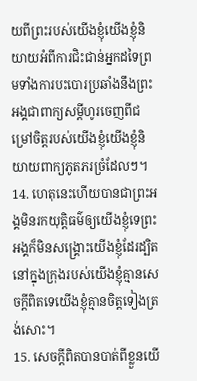យពីព្រះរបស់យើងខ្ញុំយើងខ្ញុំនិយាយអំពីការជិះជាន់អ្នកដទៃព្រមទាំងការបះបោរប្រឆាំងនឹងព្រះអង្គជាពាក្យសម្ដីហូរចេញពីជម្រៅចិត្តរបស់យើងខ្ញុំយើងខ្ញុំនិយាយពាក្យភូតភរច្រំដែលៗ។
14. ហេតុនេះហើយបានជាព្រះអង្គមិនរកយុត្តិធម៌ឲ្យយើងខ្ញុំទេព្រះអង្គក៏មិនសង្គ្រោះយើងខ្ញុំដែរដ្បិតនៅក្នុងក្រុងរបស់យើងខ្ញុំគ្មានសេចក្ដីពិតទេយើងខ្ញុំគ្មានចិត្តទៀងត្រង់សោះ។
15. សេចក្ដីពិតបានបាត់ពីខ្លួនយើ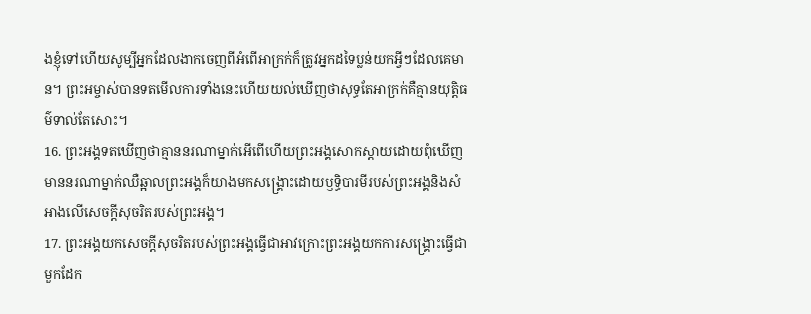ងខ្ញុំទៅហើយសូម្បីអ្នកដែលងាកចេញពីអំពើអាក្រក់ក៏ត្រូវអ្នកដទៃប្លន់យកអ្វីៗដែលគេមាន។ ព្រះអម្ចាស់បានទតមើលការទាំងនេះហើយយល់ឃើញថាសុទ្ធតែអាក្រក់គឺគ្មានយុត្តិធម៌ទាល់តែសោះ។
16. ព្រះអង្គទតឃើញថាគ្មាននរណាម្នាក់អើពើហើយព្រះអង្គសោកស្ដាយដោយពុំឃើញមាននរណាម្នាក់ឈឺឆ្អាលព្រះអង្គក៏យាងមកសង្គ្រោះដោយឫទ្ធិបារមីរបស់ព្រះអង្គនិងសំអាងលើសេចក្ដីសុចរិតរបស់ព្រះអង្គ។
17. ព្រះអង្គយកសេចក្ដីសុចរិតរបស់ព្រះអង្គធ្វើជាអាវក្រោះព្រះអង្គយកការសង្គ្រោះធ្វើជាមួកដែក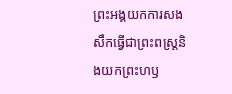ព្រះអង្គយកការសងសឹកធ្វើជាព្រះពស្ដ្រនិងយកព្រះហឫ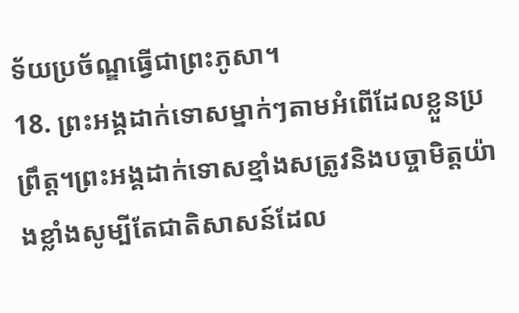ទ័យប្រច័ណ្ឌធ្វើជាព្រះភូសា។
18. ព្រះអង្គដាក់ទោសម្នាក់ៗតាមអំពើដែលខ្លួនប្រព្រឹត្ត។ព្រះអង្គដាក់ទោសខ្មាំងសត្រូវនិងបច្ចាមិត្តយ៉ាងខ្លាំងសូម្បីតែជាតិសាសន៍ដែល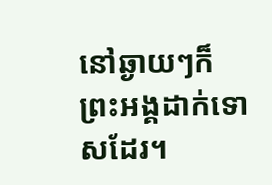នៅឆ្ងាយៗក៏ព្រះអង្គដាក់ទោសដែរ។